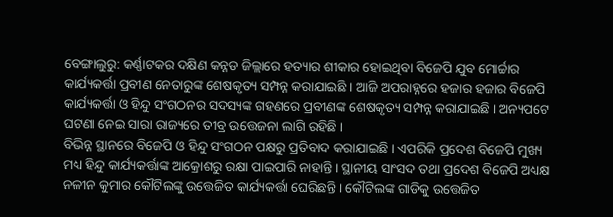ବେଙ୍ଗାଲୁରୁ: କର୍ଣ୍ଣାଟକର ଦକ୍ଷିଣ କନ୍ନଡ ଜିଲ୍ଲାରେ ହତ୍ୟାର ଶୀକାର ହୋଇଥିବା ବିଜେପି ଯୁବ ମୋର୍ଚ୍ଚାର କାର୍ଯ୍ୟକର୍ତ୍ତା ପ୍ରବୀଣ ନେତାରୁଙ୍କ ଶେଷକୃତ୍ୟ ସମ୍ପନ୍ନ କରାଯାଇଛି । ଆଜି ଅପରାହ୍ନରେ ହଜାର ହଜାର ବିଜେପି କାର୍ଯ୍ୟକର୍ତ୍ତା ଓ ହିନ୍ଦୁ ସଂଗଠନର ସଦସ୍ୟଙ୍କ ଗହଣରେ ପ୍ରବୀଣଙ୍କ ଶେଷକୃତ୍ୟ ସମ୍ପନ୍ନ କରାଯାଇଛି । ଅନ୍ୟପଟେ ଘଟଣା ନେଇ ସାରା ରାଜ୍ୟରେ ତୀବ୍ର ଉତ୍ତେଜନା ଲାଗି ରହିଛି ।
ବିଭିନ୍ନ ସ୍ଥାନରେ ବିଜେପି ଓ ହିନ୍ଦୁ ସଂଗଠନ ପକ୍ଷରୁ ପ୍ରତିବାଦ କରାଯାଇଛି । ଏପରିକି ପ୍ରଦେଶ ବିଜେପି ମୁଖ୍ୟ ମଧ୍ୟ ହିନ୍ଦୁ କାର୍ଯ୍ୟକର୍ତ୍ତାଙ୍କ ଆକ୍ରୋଶରୁ ରକ୍ଷା ପାଇପାରି ନାହାନ୍ତି । ସ୍ଥାନୀୟ ସାଂସଦ ତଥା ପ୍ରଦେଶ ବିଜେପି ଅଧ୍ୟକ୍ଷ ନଳୀନ କୁମାର କୌଟିଲଙ୍କୁ ଉତ୍ତେଜିତ କାର୍ଯ୍ୟକର୍ତ୍ତା ଘେରିଛନ୍ତି । କୌଟିଲଙ୍କ ଗାଡିକୁ ଉତ୍ତେଜିତ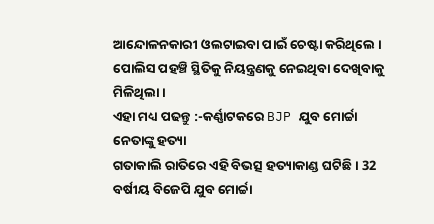ଆନ୍ଦୋଳନକାରୀ ଓଲଟାଇବା ପାଇଁ ଚେଷ୍ଟା କରିଥିଲେ । ପୋଲିସ ପହଞ୍ଚି ସ୍ଥିତିକୁ ନିୟନ୍ତ୍ରଣକୁ ନେଇଥିବା ଦେଖିବାକୁ ମିଳିଥିଲା ।
ଏହା ମଧ୍ୟ ପଢନ୍ତୁ :-କର୍ଣ୍ଣାଟକରେ BJP ଯୁବ ମୋର୍ଚ୍ଚା ନେତାଙ୍କୁ ହତ୍ୟା
ଗତାକାଲି ରାତିରେ ଏହି ବିଭତ୍ସ ହତ୍ୟାକାଣ୍ଡ ଘଟିଛି । 32 ବର୍ଷୀୟ ବିଜେପି ଯୁବ ମୋର୍ଚ୍ଚା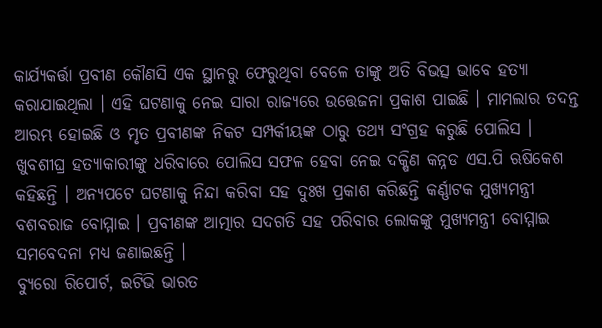କାର୍ଯ୍ୟକର୍ତ୍ତା ପ୍ରବୀଣ କୌଣସି ଏକ ସ୍ଥାନରୁ ଫେରୁଥିବା ବେଳେ ତାଙ୍କୁ ଅତି ବିଭତ୍ସ ଭାବେ ହତ୍ୟା କରାଯାଇଥିଲା । ଏହି ଘଟଣାକୁ ନେଇ ସାରା ରାଜ୍ୟରେ ଉତ୍ତେଜନା ପ୍ରକାଶ ପାଇଛି । ମାମଲାର ତଦନ୍ତ ଆରମ୍ଭ ହୋଇଛି ଓ ମୃତ ପ୍ରବୀଣଙ୍କ ନିକଟ ସମ୍ପର୍କୀୟଙ୍କ ଠାରୁ ତଥ୍ୟ ସଂଗ୍ରହ କରୁଛି ପୋଲିସ । ଖୁବଶୀଘ୍ର ହତ୍ୟାକାରୀଙ୍କୁ ଧରିବାରେ ପୋଲିସ ସଫଳ ହେବା ନେଇ ଦକ୍ଷିଣ କନ୍ନଡ ଏସ.ପି ଋଷିକେଶ କହିଛନ୍ତି । ଅନ୍ୟପଟେ ଘଟଣାକୁ ନିନ୍ଦା କରିବା ସହ ଦୁଃଖ ପ୍ରକାଶ କରିଛନ୍ତି କର୍ଣ୍ଣାଟକ ମୁଖ୍ୟମନ୍ତ୍ରୀ ବଶବରାଜ ବୋମ୍ମାଇ । ପ୍ରବୀଣଙ୍କ ଆତ୍ମାର ସଦଗତି ସହ ପରିବାର ଲୋକଙ୍କୁ ମୁଖ୍ୟମନ୍ତ୍ରୀ ବୋମ୍ମାଇ ସମବେଦନା ମଧ୍ୟ ଜଣାଇଛନ୍ତି ।
ବ୍ୟୁରୋ ରିପୋର୍ଟ, ଇଟିଭି ଭାରତ